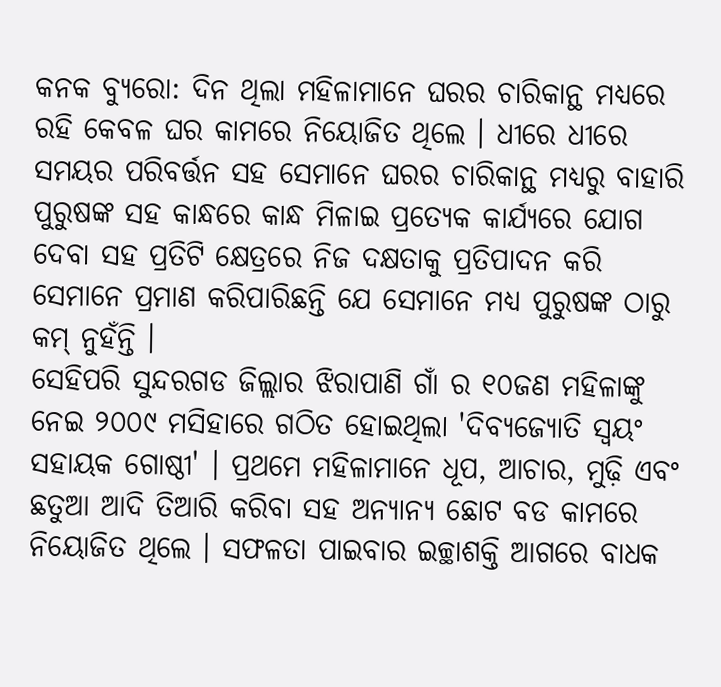କନକ ବ୍ୟୁରୋ: ଦିନ ଥିଲା ମହିଳାମାନେ ଘରର ଚାରିକାନ୍ଥ ମଧ୍ୟରେ ରହି କେବଳ ଘର କାମରେ ନିୟୋଜିତ ଥିଲେ । ଧୀରେ ଧୀରେ ସମୟର ପରିବର୍ତ୍ତନ ସହ ସେମାନେ ଘରର ଚାରିକାନ୍ଥ ମଧ୍ୟରୁ ବାହାରି ପୁରୁଷଙ୍କ ସହ କାନ୍ଧରେ କାନ୍ଧ ମିଳାଇ ପ୍ରତ୍ୟେକ କାର୍ଯ୍ୟରେ ଯୋଗ ଦେବା ସହ ପ୍ରତିଟି କ୍ଷେତ୍ରରେ ନିଜ ଦକ୍ଷତାକୁ ପ୍ରତିପାଦନ କରି ସେମାନେ ପ୍ରମାଣ କରିପାରିଛନ୍ତି ଯେ ସେମାନେ ମଧ୍ୟ ପୁରୁଷଙ୍କ ଠାରୁ କମ୍ ନୁହଁନ୍ତି ।
ସେହିପରି ସୁନ୍ଦରଗଡ ଜିଲ୍ଲାର ଝିରାପାଣି ଗାଁ ର ୧୦ଜଣ ମହିଳାଙ୍କୁ ନେଇ ୨୦୦୯ ମସିହାରେ ଗଠିତ ହୋଇଥିଲା 'ଦିବ୍ୟଜ୍ୟୋତି ସ୍ୱୟଂ ସହାୟକ ଗୋଷ୍ଠୀ' । ପ୍ରଥମେ ମହିଳାମାନେ ଧୂପ, ଆଚାର, ମୁଢ଼ି ଏବଂ ଛତୁଆ ଆଦି ତିଆରି କରିବା ସହ ଅନ୍ୟାନ୍ୟ ଛୋଟ ବଡ କାମରେ ନିୟୋଜିତ ଥିଲେ । ସଫଳତା ପାଇବାର ଇଚ୍ଛାଶକ୍ତି ଆଗରେ ବାଧକ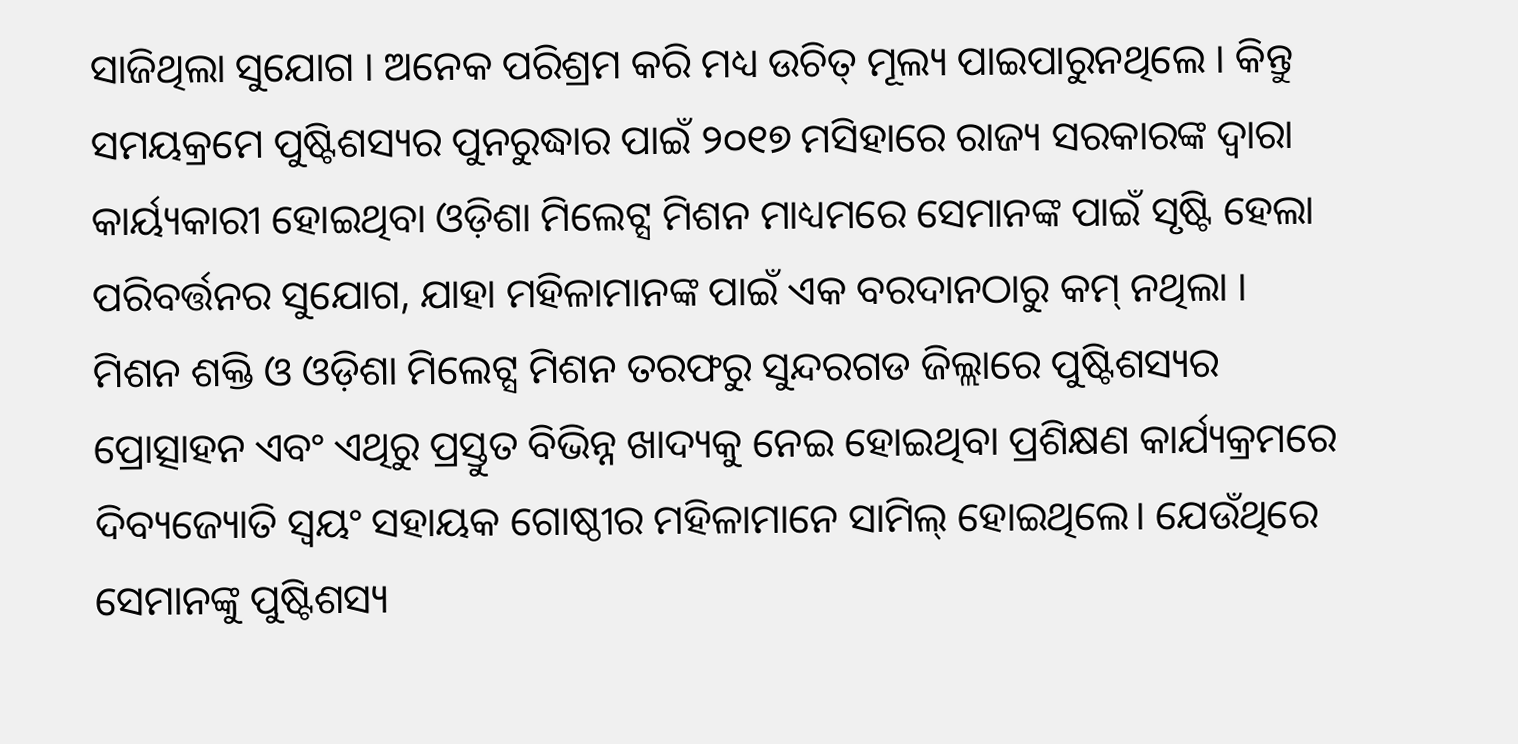ସାଜିଥିଲା ସୁଯୋଗ । ଅନେକ ପରିଶ୍ରମ କରି ମଧ୍ୟ ଉଚିତ୍ ମୂଲ୍ୟ ପାଇପାରୁନଥିଲେ । କିନ୍ତୁ ସମୟକ୍ରମେ ପୁଷ୍ଟିଶସ୍ୟର ପୁନରୁଦ୍ଧାର ପାଇଁ ୨୦୧୭ ମସିହାରେ ରାଜ୍ୟ ସରକାରଙ୍କ ଦ୍ଵାରା କାର୍ୟ୍ୟକାରୀ ହୋଇଥିବା ଓଡ଼ିଶା ମିଲେଟ୍ସ ମିଶନ ମାଧ୍ୟମରେ ସେମାନଙ୍କ ପାଇଁ ସୃଷ୍ଟି ହେଲା ପରିବର୍ତ୍ତନର ସୁଯୋଗ, ଯାହା ମହିଳାମାନଙ୍କ ପାଇଁ ଏକ ବରଦାନଠାରୁ କମ୍ ନଥିଲା ।
ମିଶନ ଶକ୍ତି ଓ ଓଡ଼ିଶା ମିଲେଟ୍ସ ମିଶନ ତରଫରୁ ସୁନ୍ଦରଗଡ ଜିଲ୍ଲାରେ ପୁଷ୍ଟିଶସ୍ୟର ପ୍ରୋତ୍ସାହନ ଏବଂ ଏଥିରୁ ପ୍ରସ୍ତୁତ ବିଭିନ୍ନ ଖାଦ୍ୟକୁ ନେଇ ହୋଇଥିବା ପ୍ରଶିକ୍ଷଣ କାର୍ଯ୍ୟକ୍ରମରେ ଦିବ୍ୟଜ୍ୟୋତି ସ୍ୱୟଂ ସହାୟକ ଗୋଷ୍ଠୀର ମହିଳାମାନେ ସାମିଲ୍ ହୋଇଥିଲେ। ଯେଉଁଥିରେ ସେମାନଙ୍କୁ ପୁଷ୍ଟିଶସ୍ୟ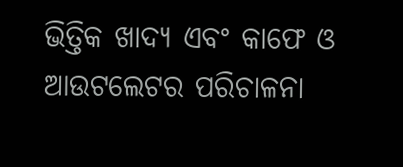ଭିତ୍ତିକ ଖାଦ୍ୟ ଏବଂ କାଫେ ଓ ଆଉଟଲେଟର ପରିଚାଳନା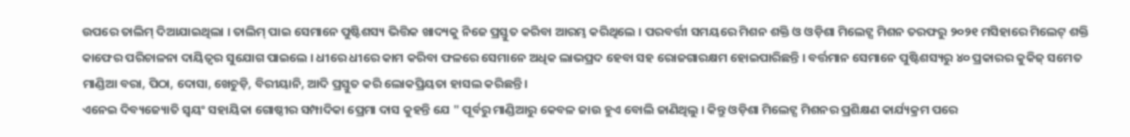ଉପରେ ତାଲିମ୍ ଦିଆଯାଇଥିଲା । ତାଲିମ୍ ପାଇ ସେମାନେ ପୁଷ୍ଟିଶସ୍ୟ ଭିତ୍ତିକ ଖାଦ୍ୟକୁ ନିଜେ ପ୍ରସ୍ତୁତ କରିବା ଆରମ୍ଭ କରିଥିଲେ । ପରବର୍ତ୍ତୀ ସମୟରେ ମିଶନ ଶକ୍ତି ଓ ଓଡ଼ିଶା ମିଲେଟ୍ସ ମିଶନ ତରଫରୁ ୨୦୨୧ ମସିହାରେ ମିଲେଟ୍ ଶକ୍ତି କାଫେର ପରିଚାଳନା ଦାୟିତ୍ୱର ସୁଯୋଗ ପାଇଲେ । ଧୀରେ ଧୀରେ କାମ କରିବା ଫଳରେ ସେମାନେ ଅଧିକ ଲାଭପ୍ରଦ ହେବା ସହ ରୋଜଗାରକ୍ଷମ ହୋଇପାରିଛନ୍ତି । ବର୍ତ୍ତମାନ ସେମାନେ ପୁଷ୍ଟିଶସ୍ୟରୁ ୪୦ ପ୍ରକାରର କୁକିଜ୍ ସମେତ ମାଣ୍ଡିଆ ବରା, ପିଠା, ଦୋସା, ଖେଚୁଡ଼ି, ବିରୀୟାନି, ଆଦି ପ୍ରସ୍ତୁତ କରି ଲୋକପ୍ରିୟତା ହାସଲ କରିଛନ୍ତି ।
ଏନେଇ ଦିବ୍ୟଜ୍ୟୋତି ସ୍ୱୟଂ ସହାୟିକା ଗୋଷ୍ଠୀର ସମ୍ପାଦିକା ପ୍ରେମା ଦାସ କୁହନ୍ତି ଯେ " ପୂର୍ବରୁ ମାଣ୍ଡିଆରୁ କେବଳ ଜାଉ ହୁଏ ବୋଲି ଜାଣିଥିଲୁ । କିନ୍ତୁ ଓଡ଼ିଶା ମିଲେଟ୍ସ ମିଶନର ପ୍ରଶିକ୍ଷଣ କାର୍ଯ୍ୟକ୍ରମ ପରେ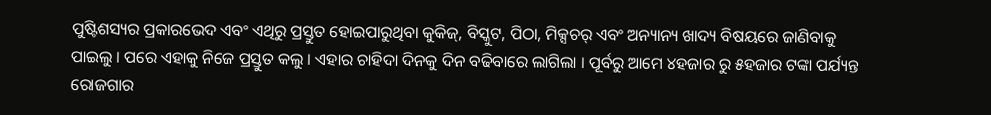ପୁଷ୍ଟିଶସ୍ୟର ପ୍ରକାରଭେଦ ଏବଂ ଏଥିରୁ ପ୍ରସ୍ତୁତ ହୋଇପାରୁଥିବା କୁକିଜ୍, ବିସ୍କୁଟ, ପିଠା, ମିକ୍ସଚର୍ ଏବଂ ଅନ୍ୟାନ୍ୟ ଖାଦ୍ୟ ବିଷୟରେ ଜାଣିବାକୁ ପାଇଲୁ । ପରେ ଏହାକୁ ନିଜେ ପ୍ରସ୍ତୁତ କଲୁ । ଏହାର ଚାହିଦା ଦିନକୁ ଦିନ ବଢିବାରେ ଲାଗିଲା । ପୂର୍ବରୁ ଆମେ ୪ହଜାର ରୁ ୫ହଜାର ଟଙ୍କା ପର୍ଯ୍ୟନ୍ତ ରୋଜଗାର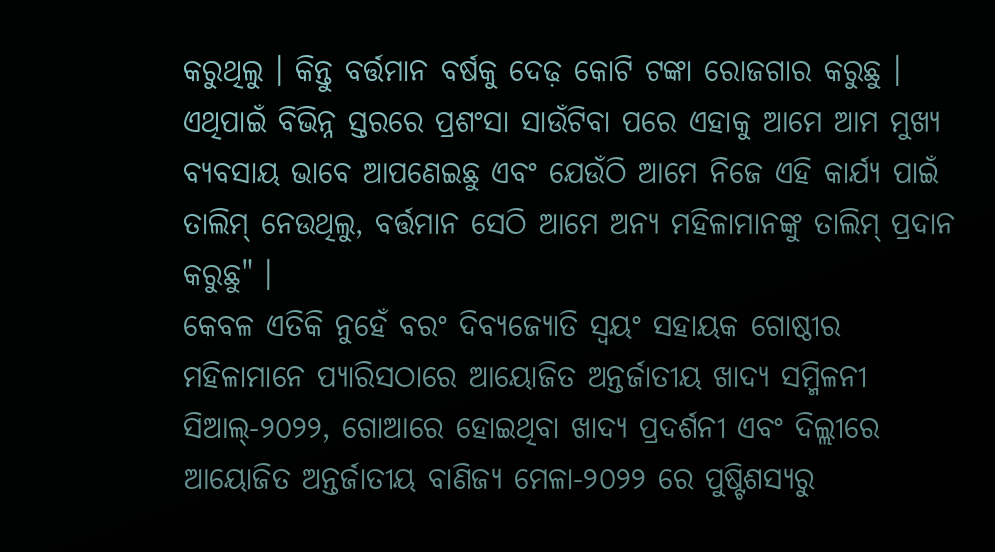କରୁଥିଲୁ । କିନ୍ତୁ ବର୍ତ୍ତମାନ ବର୍ଷକୁ ଦେଢ଼ କୋଟି ଟଙ୍କା ରୋଜଗାର କରୁଛୁ । ଏଥିପାଇଁ ବିଭିନ୍ନ ସ୍ତରରେ ପ୍ରଶଂସା ସାଉଁଟିବା ପରେ ଏହାକୁ ଆମେ ଆମ ମୁଖ୍ୟ ବ୍ୟବସାୟ ଭାବେ ଆପଣେଇଛୁ ଏବଂ ଯେଉଁଠି ଆମେ ନିଜେ ଏହି କାର୍ଯ୍ୟ ପାଇଁ ତାଲିମ୍ ନେଉଥିଲୁ, ବର୍ତ୍ତମାନ ସେଠି ଆମେ ଅନ୍ୟ ମହିଳାମାନଙ୍କୁ ତାଲିମ୍ ପ୍ରଦାନ କରୁଛୁ" ।
କେବଳ ଏତିକି ନୁହେଁ ବରଂ ଦିବ୍ୟଜ୍ୟୋତି ସ୍ୱୟଂ ସହାୟକ ଗୋଷ୍ଠୀର ମହିଳାମାନେ ପ୍ୟାରିସଠାରେ ଆୟୋଜିତ ଅନ୍ତର୍ଜାତୀୟ ଖାଦ୍ୟ ସମ୍ମିଳନୀ ସିଆଲ୍-୨୦୨୨, ଗୋଆରେ ହୋଇଥିବା ଖାଦ୍ୟ ପ୍ରଦର୍ଶନୀ ଏବଂ ଦିଲ୍ଲୀରେ ଆୟୋଜିତ ଅନ୍ତର୍ଜାତୀୟ ବାଣିଜ୍ୟ ମେଳା-୨୦୨୨ ରେ ପୁଷ୍ଟିଶସ୍ୟରୁ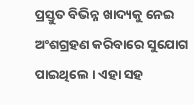ପ୍ରସ୍ତୁତ ବିଭିନ୍ନ ଖାଦ୍ୟକୁ ନେଇ ଅଂଶଗ୍ରହଣ କରିବାରେ ସୁଯୋଗ ପାଇଥିଲେ । ଏହା ସହ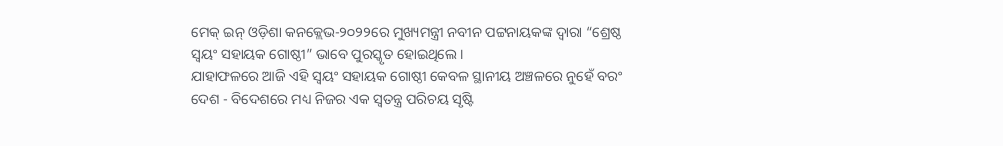ମେକ୍ ଇନ୍ ଓଡ଼ିଶା କନକ୍ଲେଭ-୨୦୨୨ରେ ମୁଖ୍ୟମନ୍ତ୍ରୀ ନବୀନ ପଟ୍ଟନାୟକଙ୍କ ଦ୍ବାରା “ଶ୍ରେଷ୍ଠ ସ୍ୱୟଂ ସହାୟକ ଗୋଷ୍ଠୀ” ଭାବେ ପୁରସ୍କୃତ ହୋଇଥିଲେ ।
ଯାହାଫଳରେ ଆଜି ଏହି ସ୍ୱୟଂ ସହାୟକ ଗୋଷ୍ଠୀ କେବଳ ସ୍ଥାନୀୟ ଅଞ୍ଚଳରେ ନୁହେଁ ବରଂ ଦେଶ - ବିଦେଶରେ ମଧ୍ୟ ନିଜର ଏକ ସ୍ବତନ୍ତ୍ର ପରିଚୟ ସୃଷ୍ଟି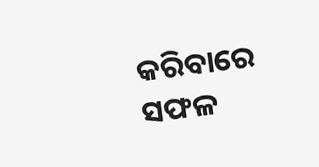କରିବାରେ ସଫଳ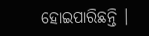ହୋଇପାରିଛନ୍ତି ।